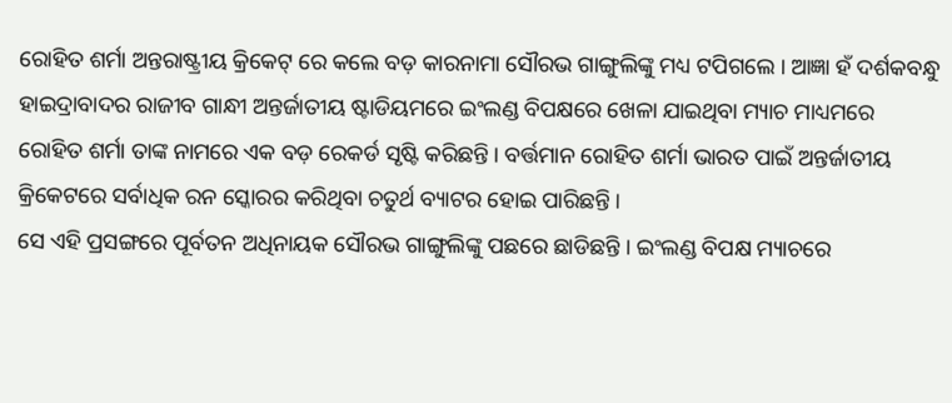ରୋହିତ ଶର୍ମା ଅନ୍ତରାଷ୍ଟ୍ରୀୟ କ୍ରିକେଟ୍ ରେ କଲେ ବଡ଼ କାରନାମା ସୌରଭ ଗାଙ୍ଗୁଲିଙ୍କୁ ମଧ୍ୟ ଟପିଗଲେ । ଆଜ୍ଞା ହଁ ଦର୍ଶକବନ୍ଧୁ ହାଇଦ୍ରାବାଦର ରାଜୀବ ଗାନ୍ଧୀ ଅନ୍ତର୍ଜାତୀୟ ଷ୍ଟାଡିୟମରେ ଇଂଲଣ୍ଡ ବିପକ୍ଷରେ ଖେଳା ଯାଇଥିବା ମ୍ୟାଚ ମାଧ୍ୟମରେ ରୋହିତ ଶର୍ମା ତାଙ୍କ ନାମରେ ଏକ ବଡ଼ ରେକର୍ଡ ସୃଷ୍ଟି କରିଛନ୍ତି । ବର୍ତ୍ତମାନ ରୋହିତ ଶର୍ମା ଭାରତ ପାଇଁ ଅନ୍ତର୍ଜାତୀୟ କ୍ରିକେଟରେ ସର୍ବାଧିକ ରନ ସ୍କୋରର କରିଥିବା ଚତୁର୍ଥ ବ୍ୟାଟର ହୋଇ ପାରିଛନ୍ତି ।
ସେ ଏହି ପ୍ରସଙ୍ଗରେ ପୂର୍ବତନ ଅଧିନାୟକ ସୌରଭ ଗାଙ୍ଗୁଲିଙ୍କୁ ପଛରେ ଛାଡିଛନ୍ତି । ଇଂଲଣ୍ଡ ବିପକ୍ଷ ମ୍ୟାଚରେ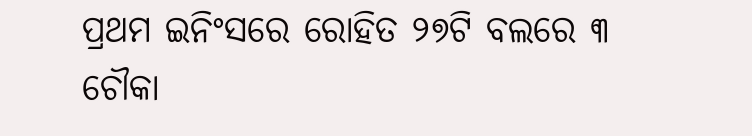ପ୍ରଥମ ଇନିଂସରେ ରୋହିତ ୨୭ଟି ବଲରେ ୩ ଚୌକା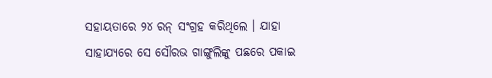ସହାୟତାରେ ୨୪ ରନ୍ ସଂଗ୍ରହ କରିଥିଲେ । ଯାହା ସାହାଯ୍ୟରେ ସେ ସୌରଭ ଗାଙ୍ଗୁଲିଙ୍କୁ ପଛରେ ପକାଇ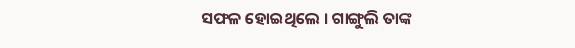ସଫଳ ହୋଇଥିଲେ । ଗାଙ୍ଗୁଲି ତାଙ୍କ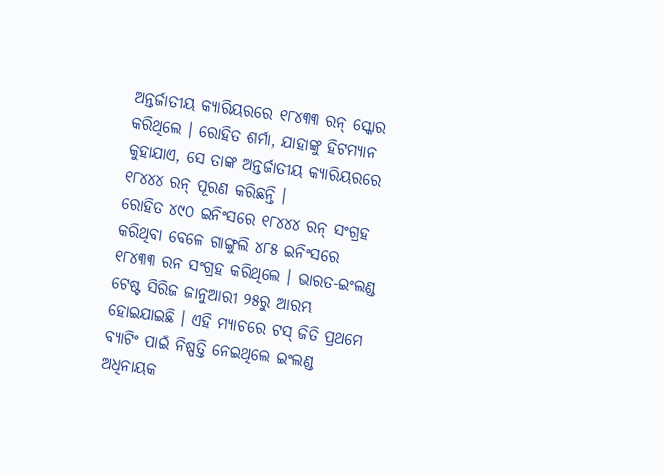ଅନ୍ତର୍ଜାତୀୟ କ୍ୟାରିୟରରେ ୧୮୪୩୩ ରନ୍ ସ୍କୋର କରିଥିଲେ । ରୋହିତ ଶର୍ମା, ଯାହାଙ୍କୁ ହିଟମ୍ୟାନ କୁହାଯାଏ, ସେ ତାଙ୍କ ଅନ୍ତର୍ଜାତୀୟ କ୍ୟାରିୟରରେ ୧୮୪୪୪ ରନ୍ ପୂରଣ କରିଛନ୍ତି ।
ରୋହିତ ୪୯୦ ଇନିଂସରେ ୧୮୪୪୪ ରନ୍ ସଂଗ୍ରହ କରିଥିବା ବେଳେ ଗାଙ୍ଗୁଲି ୪୮୫ ଇନିଂସରେ ୧୮୪୩୩ ରନ ସଂଗ୍ରହ କରିଥିଲେ । ଭାରତ-ଇଂଲଣ୍ଡ ଟେଷ୍ଟ ସିରିଜ ଜାନୁଆରୀ ୨୫ରୁ ଆରମ୍ଭ ହୋଇଯାଇଛି । ଏହି ମ୍ୟାଚରେ ଟସ୍ ଜିତି ପ୍ରଥମେ ବ୍ୟାଟିଂ ପାଇଁ ନିଷ୍ପତ୍ତି ନେଇଥିଲେ ଇଂଲଣ୍ଡ ଅଧିନାୟକ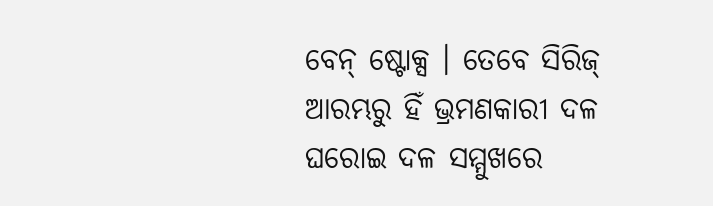ବେନ୍ ଷ୍ଟୋକ୍ସ । ତେବେ ସିରିଜ୍ ଆରମ୍ଭରୁ ହିଁ ଭ୍ରମଣକାରୀ ଦଳ ଘରୋଇ ଦଳ ସମ୍ମୁଖରେ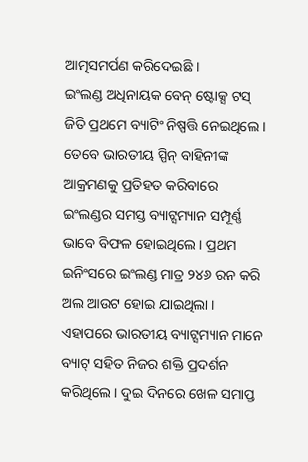ଆତ୍ମସମର୍ପଣ କରିଦେଇଛି ।
ଇଂଲଣ୍ଡ ଅଧିନାୟକ ବେନ୍ ଷ୍ଟୋକ୍ସ ଟସ୍ ଜିତି ପ୍ରଥମେ ବ୍ୟାଟିଂ ନିଷ୍ପତ୍ତି ନେଇଥିଲେ । ତେବେ ଭାରତୀୟ ସ୍ପିନ୍ ବାହିନୀଙ୍କ ଆକ୍ରମଣକୁ ପ୍ରତିହତ କରିବାରେ ଇଂଲଣ୍ଡର ସମସ୍ତ ବ୍ୟାଟ୍ସମ୍ୟାନ ସମ୍ପୂର୍ଣ୍ଣ ଭାବେ ବିଫଳ ହୋଇଥିଲେ । ପ୍ରଥମ ଇନିଂସରେ ଇଂଲଣ୍ଡ ମାତ୍ର ୨୪୬ ରନ କରି ଅଲ ଆଉଟ ହୋଇ ଯାଇଥିଲା । ଏହାପରେ ଭାରତୀୟ ବ୍ୟାଟ୍ସମ୍ୟାନ ମାନେ ବ୍ୟାଟ୍ ସହିତ ନିଜର ଶକ୍ତି ପ୍ରଦର୍ଶନ କରିଥିଲେ । ଦୁଇ ଦିନରେ ଖେଳ ସମାପ୍ତ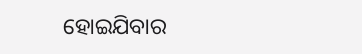ହୋଇଯିବାର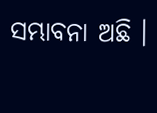ସମ୍ଭାବନା ଅଛି ।